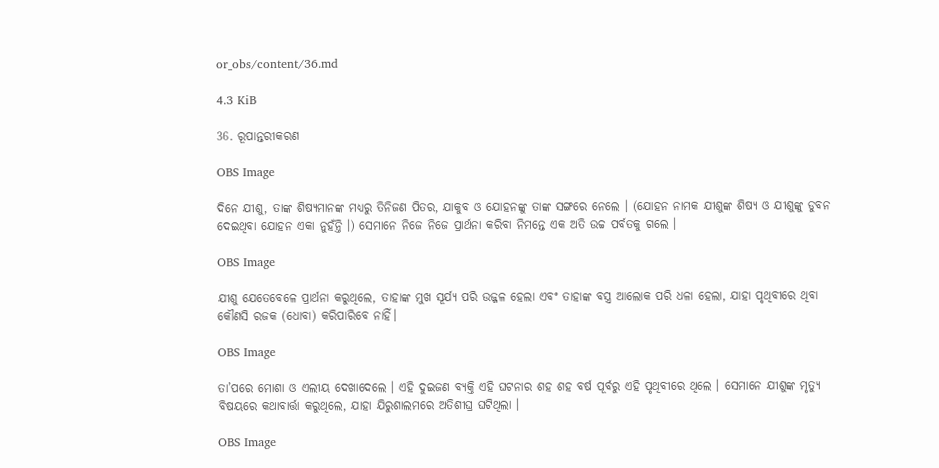or_obs/content/36.md

4.3 KiB

36. ରୂପାନ୍ତରୀକରଣ

OBS Image

ଦିନେ ଯୀଶୁ, ତାଙ୍କ ଶିଷ୍ୟମାନଙ୍କ ମଧ୍ୟରୁ ତିନିଜଣ ପିତର, ଯାକୁବ ଓ ଯୋହନଙ୍କୁ ତାଙ୍କ ସଙ୍ଗରେ ନେଲେ । (ଯୋହନ ନାମକ ଯୀଶୁଙ୍କ ଶିଷ୍ୟ ଓ ଯୀଶୁଙ୍କୁ ଡୁବନ ଦେଇଥିବା ଯୋହନ ଏକା ନୁହଁନ୍ତି ।) ସେମାନେ ନିଜେ ନିଜେ ପ୍ରାର୍ଥନା କରିବା ନିମନ୍ତେ ଏକ ଅତି ଉଚ୍ଚ ପର୍ବତକୁ ଗଲେ ।

OBS Image

ଯୀଶୁ ଯେତେବେଳେ ପ୍ରାର୍ଥନା କରୁଥିଲେ, ତାହାଙ୍କ ମୁଖ ସୂର୍ଯ୍ୟ ପରି ଉଜ୍ଜଳ ହେଲା ଏବଂ ତାହାଙ୍କ ବସ୍ତ୍ର ଆଲୋକ ପରି ଧଳା ହେଲା, ଯାହା ପୃଥିବୀରେ ଥିବା କୌଣସି ରଜକ (ଧୋବା) କରିପାରିବେ ନାହିଁ।

OBS Image

ତା’ପରେ ମୋଶା ଓ ଏଲୀୟ ଦେଖାଦେଲେ । ଏହି ଦୁଇଜଣ ବ୍ୟକ୍ତି ଏହି ଘଟନାର ଶହ ଶହ ବର୍ଷ ପୂର୍ବରୁ ଏହି ପୃଥିବୀରେ ଥିଲେ । ସେମାନେ ଯୀଶୁଙ୍କ ମୃତ୍ୟୁ ବିଷୟରେ କଥାବାର୍ତ୍ତା କରୁଥିଲେ, ଯାହା ଯିରୁଶାଲମରେ ଅତିଶୀଘ୍ର ଘଟିଥିଲା ।

OBS Image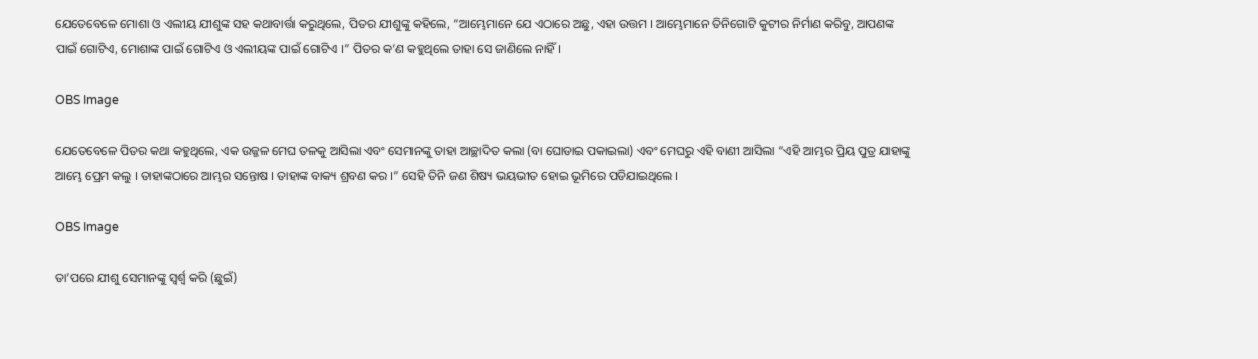ଯେତେବେଳେ ମୋଶା ଓ ଏଲୀୟ ଯୀଶୁଙ୍କ ସହ କଥାବାର୍ତ୍ତା କରୁଥିଲେ, ପିତର ଯୀଶୁଙ୍କୁ କହିଲେ, “ଆମ୍ଭେମାନେ ଯେ ଏଠାରେ ଅଛୁ, ଏହା ଉତ୍ତମ । ଆମ୍ଭେମାନେ ତିନିଗୋଟି କୁଟୀର ନିର୍ମାଣ କରିବୁ, ଆପଣଙ୍କ ପାଇଁ ଗୋଟିଏ, ମୋଶାଙ୍କ ପାଇଁ ଗୋଟିଏ ଓ ଏଲୀୟଙ୍କ ପାଇଁ ଗୋଟିଏ ।” ପିତର କ’ଣ କହୁଥିଲେ ତାହା ସେ ଜାଣିଲେ ନାହିଁ ।

OBS Image

ଯେତେବେଳେ ପିତର କଥା କହୁଥିଲେ, ଏକ ଉଜ୍ଜଳ ମେଘ ତଳକୁ ଆସିଲା ଏବଂ ସେମାନଙ୍କୁ ତାହା ଆଚ୍ଛାଦିତ କଲା (ବା ଘୋଡାଇ ପକାଇଲା) ଏବଂ ମେଘରୁ ଏହି ବାଣୀ ଆସିଲା “ଏହି ଆମ୍ଭର ପ୍ରିୟ ପୁତ୍ର ଯାହାଙ୍କୁ ଆମ୍ଭେ ପ୍ରେମ କଲୁ । ତାହାଙ୍କଠାରେ ଆମ୍ଭର ସନ୍ତୋଷ । ତାହାଙ୍କ ବାକ୍ୟ ଶ୍ରବଣ କର ।” ସେହି ତିନି ଜଣ ଶିଷ୍ୟ ଭୟଭୀତ ହୋଇ ଭୂମିରେ ପଡିଯାଇଥିଲେ ।

OBS Image

ତା’ପରେ ଯୀଶୁ ସେମାନଙ୍କୁ ସ୍ବର୍ଶ୍ବ କରି (ଛୁଇଁ)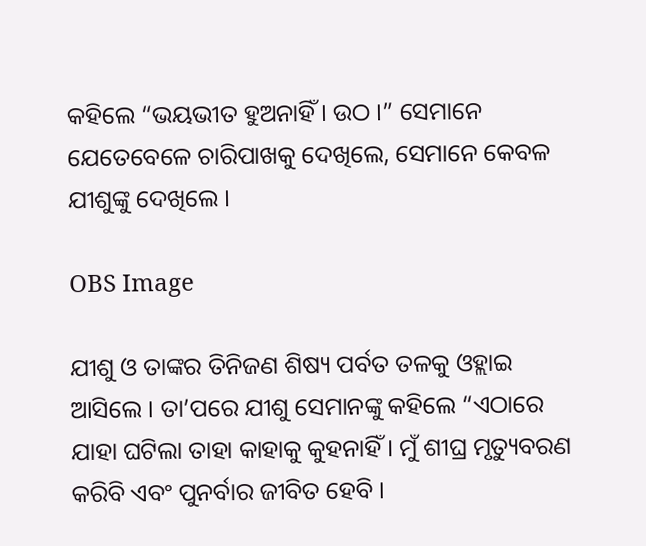କହିଲେ “ଭୟଭୀତ ହୁଅନାହିଁ । ଉଠ ।” ସେମାନେ ଯେତେବେଳେ ଚାରିପାଖକୁ ଦେଖିଲେ, ସେମାନେ କେବଳ ଯୀଶୁଙ୍କୁ ଦେଖିଲେ ।

OBS Image

ଯୀଶୁ ଓ ତାଙ୍କର ତିନିଜଣ ଶିଷ୍ୟ ପର୍ବତ ତଳକୁ ଓହ୍ଲାଇ ଆସିଲେ । ତା’ପରେ ଯୀଶୁ ସେମାନଙ୍କୁ କହିଲେ “ଏଠାରେ ଯାହା ଘଟିଲା ତାହା କାହାକୁ କୁହନାହିଁ । ମୁଁ ଶୀଘ୍ର ମୃତ୍ୟୁବରଣ କରିବି ଏବଂ ପୁନର୍ବାର ଜୀବିତ ହେବି ।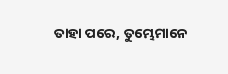ତାହା ପରେ, ତୁମ୍ଭେମାନେ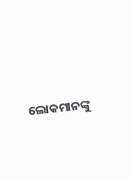ଲୋକମାନଙ୍କୁ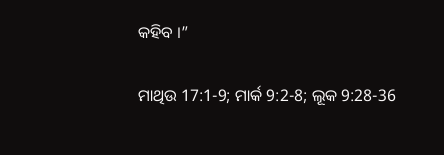କହିବ ।”

ମାଥିଉ 17:1-9; ମାର୍କ 9:2-8; ଲୂକ 9:28-36